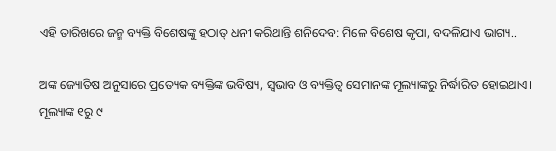ଏହି ତାରିଖରେ ଜନ୍ମ ବ୍ୟକ୍ତି ବିଶେଷଙ୍କୁ ହଠାତ୍ ଧନୀ କରିଥାନ୍ତି ଶନିଦେବ: ମିଳେ ବିଶେଷ କୃପା, ବଦଳିଯାଏ ଭାଗ୍ୟ..

ଅଙ୍କ ଜ୍ୟୋତିଷ ଅନୁସାରେ ପ୍ରତ୍ୟେକ ବ୍ୟକ୍ତିଙ୍କ ଭବିଷ୍ୟ, ସ୍ୱଭାବ ଓ ବ୍ୟକ୍ତିତ୍ୱ ସେମାନଙ୍କ ମୂଲ୍ୟାଙ୍କରୁ ନିର୍ଦ୍ଧାରିତ ହୋଇଥାଏ। ମୂଲ୍ୟାଙ୍କ ୧ରୁ ୯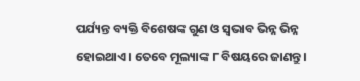ପର୍ଯ୍ୟନ୍ତ ବ୍ୟକ୍ତି ବିଶେଷଙ୍କ ଗୁଣ ଓ ସ୍ୱଭାବ ଭିନ୍ନ ଭିନ୍ନ ହୋଇଥାଏ । ତେବେ ମୂଲ୍ୟାଙ୍କ ୮ ବିଷୟରେ ଜାଣନ୍ତୁ ।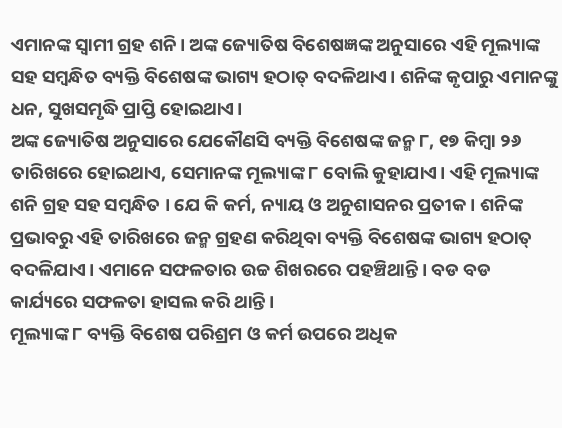ଏମାନଙ୍କ ସ୍ୱାମୀ ଗ୍ରହ ଶନି। ଅଙ୍କ ଜ୍ୟୋତିଷ ବିଶେଷଜ୍ଞଙ୍କ ଅନୁସାରେ ଏହି ମୂଲ୍ୟାଙ୍କ ସହ ସମ୍ବନ୍ଧିତ ବ୍ୟକ୍ତି ବିଶେଷଙ୍କ ଭାଗ୍ୟ ହଠାତ୍ ବଦଳିଥାଏ। ଶନିଙ୍କ କୃପାରୁ ଏମାନଙ୍କୁ ଧନ, ସୁଖସମୃଦ୍ଧି ପ୍ରାପ୍ତି ହୋଇଥାଏ।
ଅଙ୍କ ଜ୍ୟୋତିଷ ଅନୁସାରେ ଯେକୌଣସି ବ୍ୟକ୍ତି ବିଶେଷଙ୍କ ଜନ୍ମ ୮, ୧୭ କିମ୍ବା ୨୬ ତାରିଖରେ ହୋଇଥାଏ, ସେମାନଙ୍କ ମୂଲ୍ୟାଙ୍କ ୮ ବୋଲି କୁହାଯାଏ। ଏହି ମୂଲ୍ୟାଙ୍କ ଶନି ଗ୍ରହ ସହ ସମ୍ବନ୍ଧିତ । ଯେ କି କର୍ମ, ନ୍ୟାୟ ଓ ଅନୁଶାସନର ପ୍ରତୀକ। ଶନିଙ୍କ ପ୍ରଭାବରୁ ଏହି ତାରିଖରେ ଜନ୍ମ ଗ୍ରହଣ କରିଥିବା ବ୍ୟକ୍ତି ବିଶେଷଙ୍କ ଭାଗ୍ୟ ହଠାତ୍ ବଦଳିଯାଏ। ଏମାନେ ସଫଳତାର ଉଚ୍ଚ ଶିଖରରେ ପହଞ୍ଚିଥାନ୍ତି । ବଡ ବଡ କାର୍ଯ୍ୟରେ ସଫଳତା ହାସଲ କରି ଥାନ୍ତି।
ମୂଲ୍ୟାଙ୍କ ୮ ବ୍ୟକ୍ତି ବିଶେଷ ପରିଶ୍ରମ ଓ କର୍ମ ଉପରେ ଅଧିକ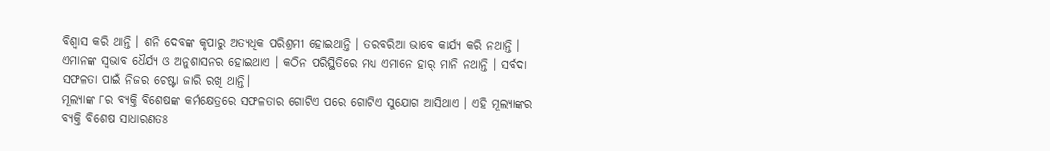ବିଶ୍ୱାସ କରି ଥାନ୍ତି । ଶନି ଦେବଙ୍କ କୃପାରୁ ଅତ୍ୟଧିକ ପରିଶ୍ରମୀ ହୋଇଥାନ୍ତି । ତରବରିଆ ଭାବେ କାର୍ଯ୍ୟ କରି ନଥାନ୍ତି । ଏମାନଙ୍କ ସ୍ୱଭାବ ଧୈର୍ଯ୍ୟ ଓ ଅନୁଶାସନର ହୋଇଥାଏ । କଠିନ ପରିସ୍ଥିତିରେ ମଧ୍ୟ ଏମାନେ ହାର୍ ମାନି ନଥାନ୍ତି । ସର୍ବଦା ସଫଳତା ପାଇଁ ନିଜର ଚେଷ୍ଟା ଜାରି ରଖି ଥାନ୍ତି।
ମୂଲ୍ୟାଙ୍କ ୮ର ବ୍ୟକ୍ତି ବିଶେଷଙ୍କ କର୍ମକ୍ଷେତ୍ରରେ ସଫଳତାର ଗୋଟିଏ ପରେ ଗୋଟିଏ ସୁଯୋଗ ଆସିଥାଏ । ଏହି ମୂଲ୍ୟାଙ୍କର ବ୍ୟକ୍ତି ବିଶେଷ ସାଧାରଣତଃ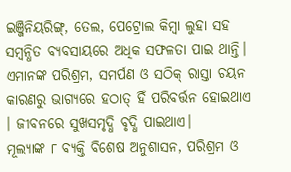ଇଞ୍ଜିନିୟରିଙ୍ଗ୍, ତେଲ, ପେଟ୍ରୋଲ କିମ୍ବା ଲୁହା ସହ ସମ୍ବନ୍ଧିତ ବ୍ୟବସାୟରେ ଅଧିକ ସଫଳତା ପାଇ ଥାନ୍ତି। ଏମାନଙ୍କ ପରିଶ୍ରମ, ସମର୍ପଣ ଓ ସଠିକ୍ ରାସ୍ତା ଚୟନ କାରଣରୁ ଭାଗ୍ୟରେ ହଠାତ୍ ହିଁ ପରିବର୍ତ୍ତନ ହୋଇଥାଏ । ଜୀବନରେ ସୁଖସମୃଦ୍ଧି ବୃଦ୍ଧି ପାଇଥାଏ।
ମୂଲ୍ୟାଙ୍କ ୮ ବ୍ୟକ୍ତି ବିଶେଷ ଅନୁଶାସନ, ପରିଶ୍ରମ ଓ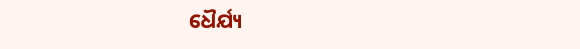ଧୈର୍ଯ୍ୟ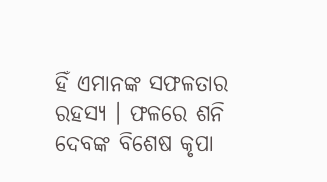ହିଁ ଏମାନଙ୍କ ସଫଳତାର ରହସ୍ୟ । ଫଳରେ ଶନି ଦେବଙ୍କ ବିଶେଷ କୃପା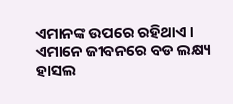ଏମାନଙ୍କ ଉପରେ ରହିଥାଏ । ଏମାନେ ଜୀବନରେ ବଡ ଲକ୍ଷ୍ୟ ହାସଲ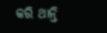କରି ଥାନ୍ତି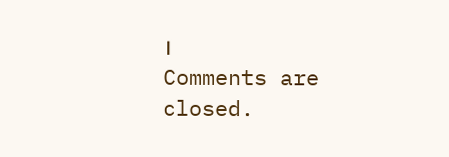।
Comments are closed.